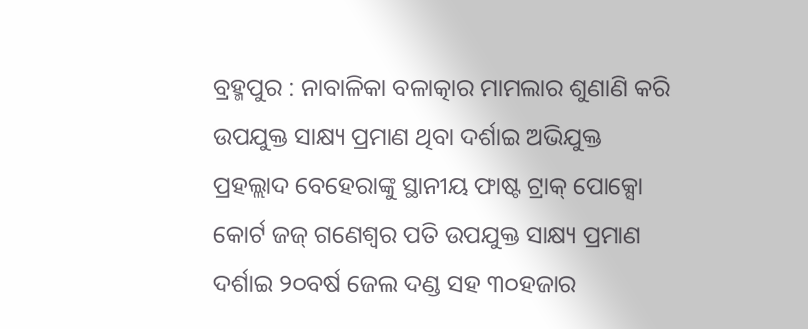ବ୍ରହ୍ମପୁର : ନାବାଳିକା ବଳାତ୍କାର ମାମଲାର ଶୁଣାଣି କରି ଉପଯୁକ୍ତ ସାକ୍ଷ୍ୟ ପ୍ରମାଣ ଥିବା ଦର୍ଶାଇ ଅଭିଯୁକ୍ତ ପ୍ରହଲ୍ଲାଦ ବେହେରାଙ୍କୁ ସ୍ଥାନୀୟ ଫାଷ୍ଟ ଟ୍ରାକ୍ ପୋକ୍ସୋ କୋର୍ଟ ଜଜ୍ ଗଣେଶ୍ୱର ପତି ଉପଯୁକ୍ତ ସାକ୍ଷ୍ୟ ପ୍ରମାଣ ଦର୍ଶାଇ ୨୦ବର୍ଷ ଜେଲ ଦଣ୍ଡ ସହ ୩୦ହଜାର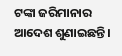ଟଙ୍କା ଜରିମାନାର ଆଦେଶ ଶୁଣାଇଛନ୍ତି।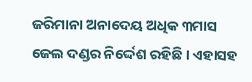ଜରିମାନା ଅନାଦେୟ ଅଧିକ ୩ମାସ ଜେଲ ଦଣ୍ଡର ନିର୍ଦ୍ଦେଶ ରହିଛି । ଏହାସହ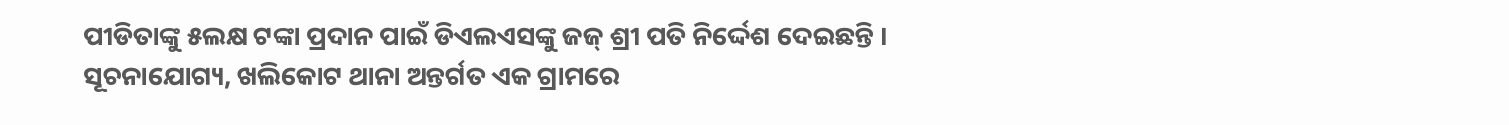ପୀଡିତାଙ୍କୁ ୫ଲକ୍ଷ ଟଙ୍କା ପ୍ରଦାନ ପାଇଁ ଡିଏଲଏସଙ୍କୁ ଜଜ୍ ଶ୍ରୀ ପତି ନିର୍ଦ୍ଦେଶ ଦେଇଛନ୍ତି ।
ସୂଚନାଯୋଗ୍ୟ, ଖଲିକୋଟ ଥାନା ଅନ୍ତର୍ଗତ ଏକ ଗ୍ରାମରେ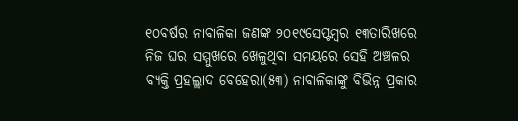୧୦ବର୍ଷର ନାବାଳିକା ଜଣଙ୍କ ୨୦୧୯ସେପ୍ଟମ୍ବର ୧୩ତାରିଖରେ ନିଜ ଘର ସମ୍ମୁଖରେ ଖେଳୁଥିବା ସମୟରେ ସେହି ଅଞ୍ଚଳର ବ୍ୟକ୍ତି ପ୍ରହଲ୍ଲାଦ ବେହେରା(୫୩) ନାବାଳିକାଙ୍କୁ ବିଭିନ୍ନ ପ୍ରକାର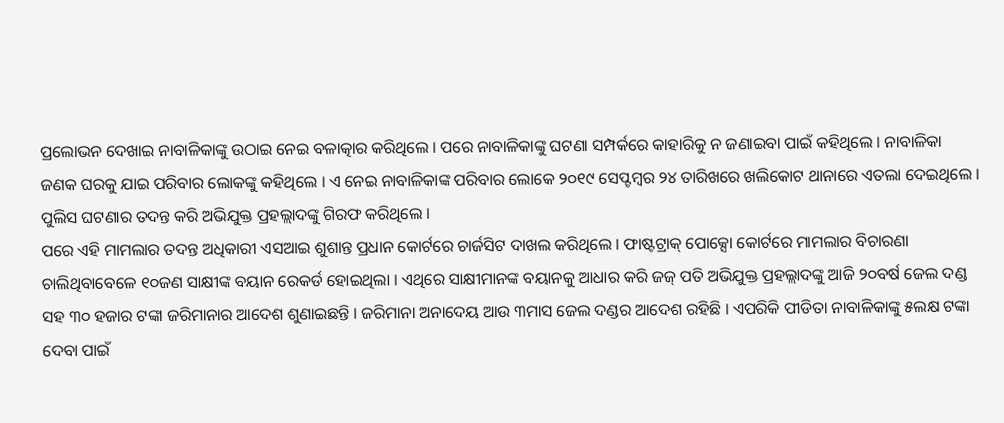ପ୍ରଲୋଭନ ଦେଖାଇ ନାବାଳିକାଙ୍କୁ ଉଠାଇ ନେଇ ବଳାତ୍କାର କରିଥିଲେ । ପରେ ନାବାଳିକାଙ୍କୁ ଘଟଣା ସମ୍ପର୍କରେ କାହାରିକୁ ନ ଜଣାଇବା ପାଇଁ କହିଥିଲେ । ନାବାଳିକା ଜଣକ ଘରକୁ ଯାଇ ପରିବାର ଲୋକଙ୍କୁ କହିଥିଲେ । ଏ ନେଇ ନାବାଳିକାଙ୍କ ପରିବାର ଲୋକେ ୨୦୧୯ ସେପ୍ଟମ୍ବର ୨୪ ତାରିଖରେ ଖଲିକୋଟ ଥାନାରେ ଏତଲା ଦେଇଥିଲେ । ପୁଲିସ ଘଟଣାର ତଦନ୍ତ କରି ଅଭିଯୁକ୍ତ ପ୍ରହଲ୍ଲାଦଙ୍କୁ ଗିରଫ କରିଥିଲେ ।
ପରେ ଏହି ମାମଲାର ତଦନ୍ତ ଅଧିକାରୀ ଏସଆଇ ଶୁଶାନ୍ତ ପ୍ରଧାନ କୋର୍ଟରେ ଚାର୍ଜସିଟ ଦାଖଲ କରିଥିଲେ । ଫାଷ୍ଟଟ୍ରାକ୍ ପୋକ୍ସୋ କୋର୍ଟରେ ମାମଲାର ବିଚାରଣା ଚାଲିଥିବାବେଳେ ୧୦ଜଣ ସାକ୍ଷୀଙ୍କ ବୟାନ ରେକର୍ଡ ହୋଇଥିଲା । ଏଥିରେ ସାକ୍ଷୀମାନଙ୍କ ବୟାନକୁ ଆଧାର କରି ଜଜ୍ ପତି ଅଭିଯୁକ୍ତ ପ୍ରହଲ୍ଲାଦଙ୍କୁ ଆଜି ୨୦ବର୍ଷ ଜେଲ ଦଣ୍ଡ ସହ ୩୦ ହଜାର ଟଙ୍କା ଜରିମାନାର ଆଦେଶ ଶୁଣାଇଛନ୍ତି । ଜରିମାନା ଅନାଦେୟ ଆଉ ୩ମାସ ଜେଲ ଦଣ୍ଡର ଆଦେଶ ରହିଛି । ଏପରିକି ପୀଡିତା ନାବାଳିକାଙ୍କୁ ୫ଲକ୍ଷ ଟଙ୍କା ଦେବା ପାଇଁ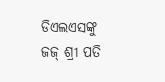ଡିଏଲଏସଙ୍କୁ ଜଜ୍ ଶ୍ରୀ ପତି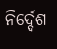ନିର୍ଦ୍ଦେଶ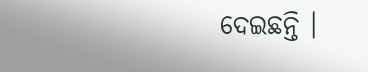ଦେଇଛନ୍ତି ।